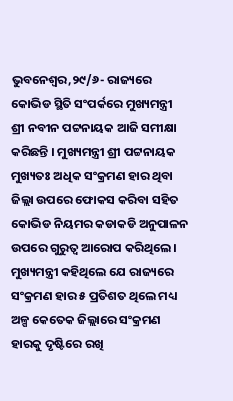ଭୁବନେଶ୍ୱର,୨୯/୬- ରାଜ୍ୟରେ କୋଭିଡ ସ୍ଥିତି ସଂପର୍କରେ ମୁଖ୍ୟମନ୍ତ୍ରୀ ଶ୍ରୀ ନବୀନ ପଟ୍ଟନାୟକ ଆଜି ସମୀକ୍ଷା କରିଛନ୍ତି । ମୁଖ୍ୟମନ୍ତ୍ରୀ ଶ୍ରୀ ପଟ୍ଟନାୟକ ମୁଖ୍ୟତଃ ଅଧିକ ସଂକ୍ରମଣ ହାର ଥିବା ଜିଲ୍ଲା ଉପରେ ଫୋକସ କରିବା ସହିତ କୋଭିଡ ନିୟମର କଡାକଡି ଅନୁପାଳନ ଉପରେ ଗୁରୁତ୍ୱ ଆରୋପ କରିଥିଲେ । ମୁଖ୍ୟମନ୍ତ୍ରୀ କହିଥିଲେ ଯେ ରାଜ୍ୟରେ ସଂକ୍ରମଣ ହାର ୫ ପ୍ରତିଶତ ଥିଲେ ମଧ୍ୟ ଅଳ୍ପ କେତେକ ଜିଲ୍ଲାରେ ସଂକ୍ରମଣ ହାରକୁ ଦୃଷ୍ଟିରେ ରଖି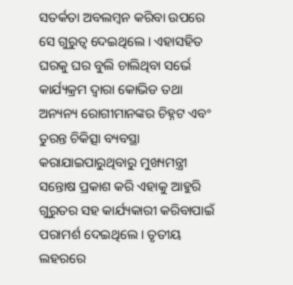ସତର୍କତା ଅବଲମ୍ବନ କରିବା ଉପରେ ସେ ଗୁରୁତ୍ୱ ଦେଇଥିଲେ । ଏହାସହିତ ଘରକୁ ଘର ବୁଲି ଚାଲିଥିବା ସର୍ଭେ କାର୍ଯ୍ୟକ୍ରମ ଦ୍ୱାରା କୋଭିଡ ତଥା ଅନ୍ୟନ୍ୟ ରୋଗୀମାନଙ୍କର ଚିହ୍ନଟ ଏବଂ ତୁରନ୍ତ ଚିକିତ୍ସା ବ୍ୟବସ୍ଥା କରାଯାଇପାରୁଥିବାରୁ ମୁଖ୍ୟମନ୍ତ୍ରୀ ସନ୍ତୋଷ ପ୍ରକାଶ କରି ଏହାକୁ ଆହୁରି ଗୁରୁତର ସହ କାର୍ଯ୍ୟକାରୀ କରିବାପାଇଁ ପରାମର୍ଶ ଦେଇଥିଲେ । ତୃତୀୟ ଲହରରେ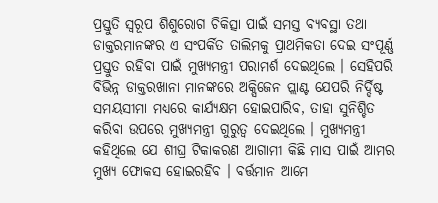ପ୍ରସ୍ତୁତି ସ୍ୱରୂପ ଶିଶୁରୋଗ ଚିକିତ୍ସା ପାଇଁ ସମସ୍ତ ବ୍ୟବସ୍ଥା ତଥା ଡାକ୍ତରମାନଙ୍କର ଏ ସଂପର୍କିତ ତାଲିମକୁ ପ୍ରାଥମିକତା ଦେଇ ସଂପୂର୍ଣ୍ଣ ପ୍ରସ୍ତୁତ ରହିବା ପାଇଁ ମୁଖ୍ୟମନ୍ତ୍ରୀ ପରାମର୍ଶ ଦେଇଥିଲେ । ସେହିପରି ବିଭିନ୍ନ ଡାକ୍ତରଖାନା ମାନଙ୍କରେ ଅକ୍ସିଜେନ ପ୍ଲାଣ୍ଟ ଯେପରି ନିର୍ଦ୍ଦିଷ୍ଟ ସମୟସୀମା ମଧ୍ୟରେ କାର୍ଯ୍ୟକ୍ଷମ ହୋଇପାରିବ, ତାହା ସୁନିଶ୍ଚିତ କରିବା ଉପରେ ମୁଖ୍ୟମନ୍ତ୍ରୀ ଗୁରୁତ୍ୱ ଦେଇଥିଲେ । ମୁଖ୍ୟମନ୍ତ୍ରୀ କହିଥିଲେ ଯେ ଶୀଘ୍ର ଟିକାକରଣ ଆଗାମୀ କିଛି ମାସ ପାଇଁ ଆମର ମୁଖ୍ୟ ଫୋକସ ହୋଇରହିବ । ବର୍ତ୍ତମାନ ଆମେ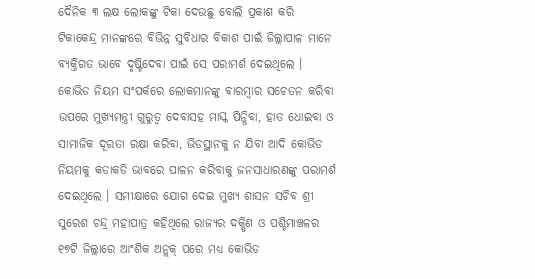ଦୈନିକ ୩ ଲକ୍ଷ ଲୋକଙ୍କୁ ଟିକା ଦେଉଛୁ ବୋଲି ପ୍ରକାଶ କରି ଟିକାକେନ୍ଦ୍ର ମାନଙ୍କରେ ବିଭିନ୍ନ ସୁବିଧାର ବିକାଶ ପାଇଁ ଜିଲ୍ଲାପାଳ ମାନେ ବ୍ୟକ୍ତିଗତ ଭାବେ ଦୃଷ୍ଟିଦେବା ପାଇଁ ସେ ପରାମର୍ଶ ଦେଇଥିଲେ । କୋଭିଡ ନିୟମ ସଂପର୍କରେ ଲୋକମାନଙ୍କୁ ବାରମ୍ବାର ସଚେତନ କରିବା ଉପରେ ମୁଖ୍ୟମନ୍ତ୍ରୀ ଗୁରୁତ୍ୱ ଦେବାସହ ମାସ୍କ ପିନ୍ଧିବା, ହାତ ଧୋଇବା ଓ ସାମାଜିକ ଦୂରତା ରକ୍ଷା କରିବା, ଭିଡସ୍ଥାନକୁ ନ ଯିବା ଆଦି କୋଭିଡ ନିୟମକୁ କଡାକଡି ଭାବରେ ପାଳନ କରିବାକୁ ଜନସାଧାରଣଙ୍କୁ ପରାମର୍ଶ ଦେଇଥିଲେ । ସମୀକ୍ଷାରେ ଯୋଗ ଦେଇ ମୁଖ୍ୟ ଶାସନ ସଚିବ ଶ୍ରୀ ସୁରେଶ ଚନ୍ଦ୍ର ମହାପାତ୍ର କହିଥିଲେ ରାଜ୍ୟର ଦକ୍ଷିଣ ଓ ପଶ୍ଚିମାଞ୍ଚଳର ୧୭ଟି ଜିଲ୍ଲାରେ ଆଂଶିକ ଅନ୍ଲକ୍ ପରେ ମଧ୍ୟ କୋଭିଡ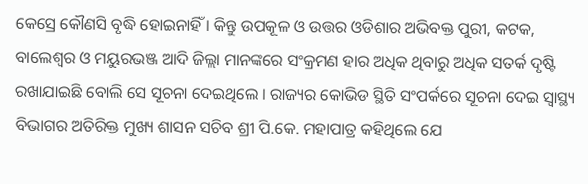କେସ୍ରେ କୌଣସି ବୃଦ୍ଧି ହୋଇନାହିଁ । କିନ୍ତୁ ଉପକୂଳ ଓ ଉତ୍ତର ଓଡିଶାର ଅଭିବକ୍ତ ପୁରୀ, କଟକ, ବାଲେଶ୍ୱର ଓ ମୟୁରଭଞ୍ଜ ଆଦି ଜିଲ୍ଲା ମାନଙ୍କରେ ସଂକ୍ରମଣ ହାର ଅଧିକ ଥିବାରୁ ଅଧିକ ସତର୍କ ଦୃଷ୍ଟି ରଖାଯାଇଛି ବୋଲି ସେ ସୂଚନା ଦେଇଥିଲେ । ରାଜ୍ୟର କୋଭିଡ ସ୍ଥିତି ସଂପର୍କରେ ସୂଚନା ଦେଇ ସ୍ୱାସ୍ଥ୍ୟ ବିଭାଗର ଅତିରିକ୍ତ ମୁଖ୍ୟ ଶାସନ ସଚିବ ଶ୍ରୀ ପି.କେ. ମହାପାତ୍ର କହିଥିଲେ ଯେ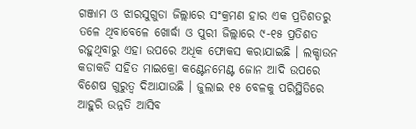ଗଞ୍ଜାମ ଓ ଝାରସୁଗୁଡା ଜିଲ୍ଲାରେ ସଂକ୍ରମଣ ହାର ଏକ ପ୍ରତିଶତରୁ ତଳେ ଥିବାବେଳେ ଖୋର୍ଦ୍ଧା ଓ ପୁରୀ ଜିଲ୍ଲାରେ ୯-୧୫ ପ୍ରତିଶତ ରହୁଥିବାରୁ ଏହା ଉପରେ ଅଧିକ ଫୋକସ କରାଯାଇଛି । ଲକ୍ଡାଉନ କଡାକଡି ସହିତ ମାଇକ୍ରୋ କଣ୍ଟେନମେଣ୍ଟ ଜୋନ ଆଦି ଉପରେ ବିଶେଷ ଗୁରୁତ୍ୱ ଦିଆଯାଉଛି । ଜୁଲାଇ ୧୫ ବେଳକୁ ପରିସ୍ଥିତିରେ ଆହୁରି ଉନ୍ନତି ଆସିବ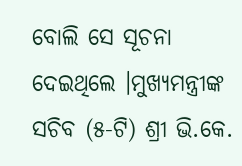ବୋଲି ସେ ସୂଚନା ଦେଇଥିଲେ ।ମୁଖ୍ୟମନ୍ତ୍ରୀଙ୍କ ସଚିବ (୫-ଟି) ଶ୍ରୀ ଭି.କେ.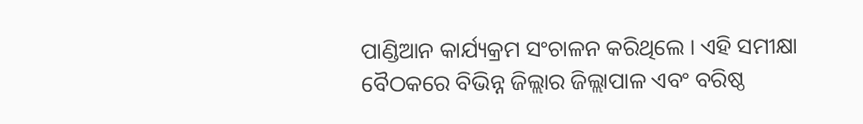ପାଣ୍ଡିଆନ କାର୍ଯ୍ୟକ୍ରମ ସଂଚାଳନ କରିଥିଲେ । ଏହି ସମୀକ୍ଷା ବୈଠକରେ ବିଭିନ୍ନ ଜିଲ୍ଲାର ଜିଲ୍ଲାପାଳ ଏବଂ ବରିଷ୍ଠ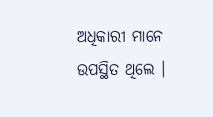ଅଧିକାରୀ ମାନେ ଉପସ୍ଥିତ ଥିଲେ ।